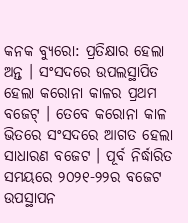କନକ ବ୍ୟୁରୋ: ପ୍ରତିକ୍ଷାର ହେଲା ଅନ୍ତ । ସଂସଦରେ ଉପଲସ୍ଥାପିତ ହେଲା କରୋନା କାଳର ପ୍ରଥମ ବଜେଟ୍ । ତେବେ କରୋନା କାଳ ଭିତରେ ସଂସଦରେ ଆଗତ ହେଲା ସାଧାରଣ ବଜେଟ । ପୂର୍ବ ନିର୍ଦ୍ଧାରିତ ସମୟରେ ୨୦୨୧-୨୨ର ବଜେଟ ଉପସ୍ଥାପନ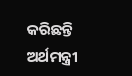କରିଛନ୍ତି ଅର୍ଥମନ୍ତ୍ରୀ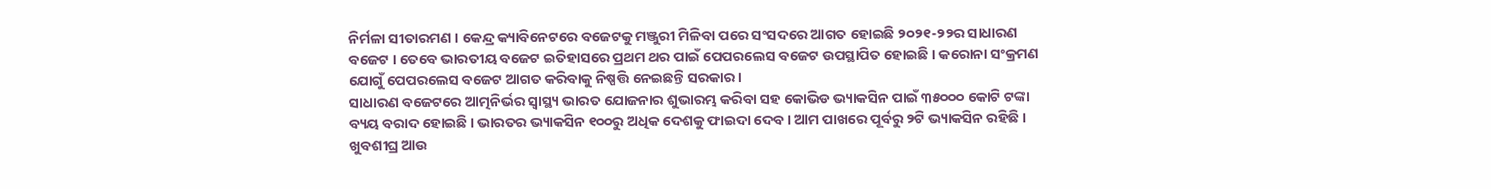ନିର୍ମଳା ସୀତାରମଣ । କେନ୍ଦ୍ର କ୍ୟାବିନେଟରେ ବଜେଟକୁ ମଞ୍ଜୁରୀ ମିଳିବା ପରେ ସଂସଦରେ ଆଗତ ହୋଇଛି ୨୦୨୧-୨୨ର ସାଧାରଣ ବଜେଟ । ତେବେ ଭାରତୀୟ ବଜେଟ ଇତିହାସରେ ପ୍ରଥମ ଥର ପାଇଁ ପେପରଲେସ ବଜେଟ ଉପସ୍ଥାପିତ ହୋଇଛି । କରୋନା ସଂକ୍ରମଣ ଯୋଗୁଁ ପେପରଲେସ ବଜେଟ ଆଗତ କରିବାକୁ ନିଷ୍ପତ୍ତି ନେଇଛନ୍ତି ସରକାର ।
ସାଧାରଣ ବଜେଟରେ ଆତ୍ମନିର୍ଭର ସ୍ବାସ୍ଥ୍ୟ ଭାରତ ଯୋଜନାର ଶୁଭାରମ୍ଭ କରିବା ସହ କୋଭିଡ ଭ୍ୟାକସିନ ପାଇଁ ୩୫୦୦୦ କୋଟି ଟଙ୍କା ବ୍ୟୟ ବରାଦ ହୋଇଛି । ଭାରତର ଭ୍ୟାକସିନ ୧୦୦ରୁ ଅଧିକ ଦେଶକୁ ଫାଇଦା ଦେବ । ଆମ ପାଖରେ ପୂର୍ବରୁ ୨ଟି ଭ୍ୟାକସିନ ରହିଛି । ଖୁବଶୀଘ୍ର ଆଉ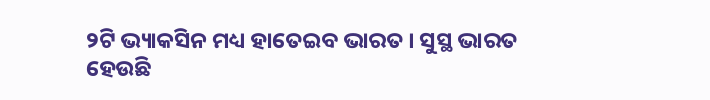୨ଟି ଭ୍ୟାକସିନ ମଧ୍ୟ ହାତେଇବ ଭାରତ । ସୁସ୍ଥ ଭାରତ ହେଉଛି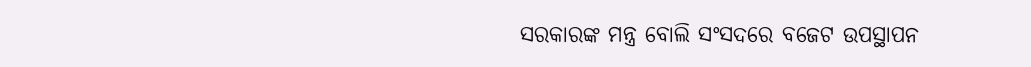ସରକାରଙ୍କ ମନ୍ତ୍ର ବୋଲି ସଂସଦରେ ବଜେଟ ଉପସ୍ଥାପନ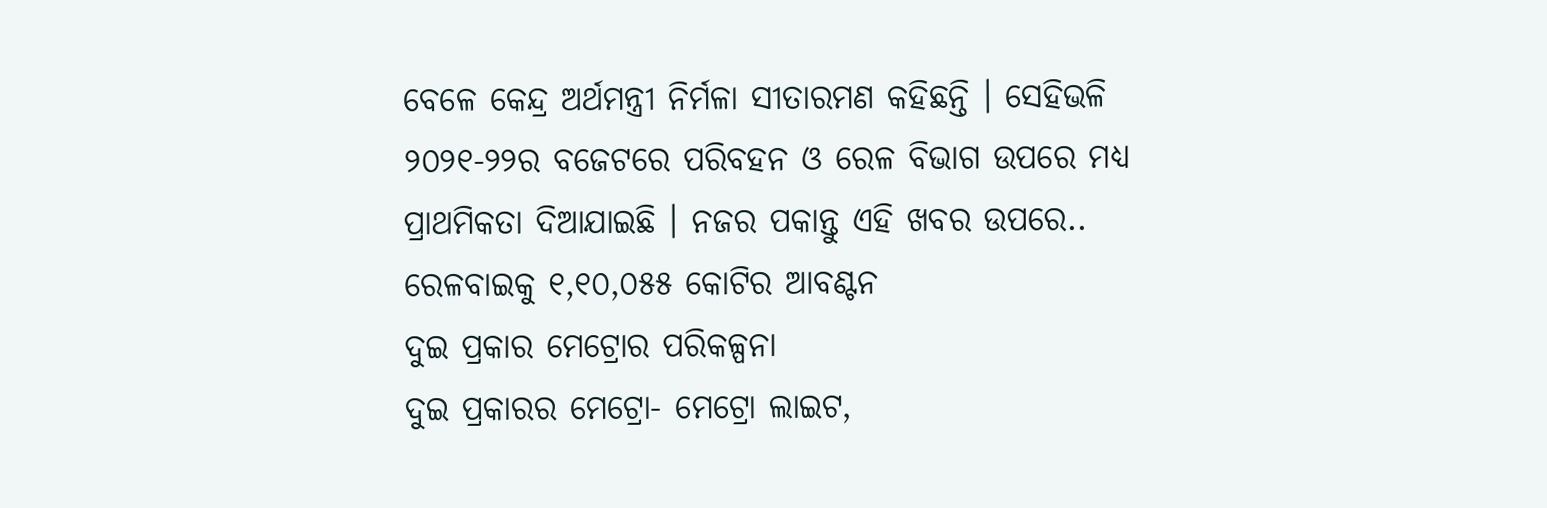ବେଳେ କେନ୍ଦ୍ର ଅର୍ଥମନ୍ତ୍ରୀ ନିର୍ମଳା ସୀତାରମଣ କହିଛନ୍ତି । ସେହିଭଳି ୨୦୨୧-୨୨ର ବଜେଟରେ ପରିବହନ ଓ ରେଳ ବିଭାଗ ଉପରେ ମଧ୍ୟ ପ୍ରାଥମିକତା ଦିଆଯାଇଛି । ନଜର ପକାନ୍ତୁ ଏହି ଖବର ଉପରେ..
ରେଳବାଇକୁ ୧,୧୦,୦୫୫ କୋଟିର ଆବଣ୍ଟନ
ଦୁଇ ପ୍ରକାର ମେଟ୍ରୋର ପରିକଳ୍ପନା
ଦୁଇ ପ୍ରକାରର ମେଟ୍ରୋ- ମେଟ୍ରୋ ଲାଇଟ,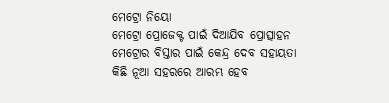ମେଟ୍ରୋ ନିୟୋ
ମେଟ୍ରୋ ପ୍ରୋଜେକ୍ଟ ପାଇଁ ଦିଆଯିବ ପ୍ରୋତ୍ସାହନ
ମେଟ୍ରୋର ବିସ୍ତାର ପାଇଁ କେନ୍ଦ୍ର ଦେବ ସହାୟତା
କିଛି ନୂଆ ସହରରେ ଆରମ୍ଭ ହେବ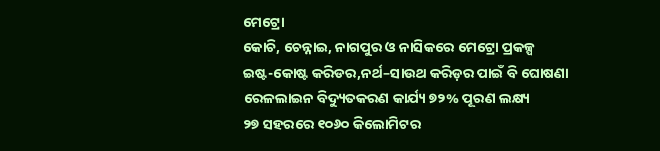ମେଟ୍ରୋ
କୋଚି, ଚେନ୍ନାଇ, ନାଗପୁର ଓ ନାସିକରେ ମେଟ୍ରୋ ପ୍ରକଳ୍ପ
ଇଷ୍ଟ-କୋଷ୍ଟ କରିଡର,ନର୍ଥ–ସାଉଥ କରିଡ଼ର ପାଇଁ ବି ଘୋଷଣା
ରେଳଲାଇନ ବିଦ୍ୟୁତକରଣ କାର୍ଯ୍ୟ ୭୨% ପୂରଣ ଲକ୍ଷ୍ୟ
୨୭ ସହରରେ ୧୦୬୦ କିଲୋମିଟର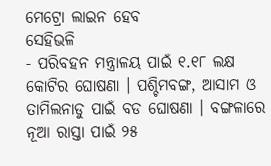ମେଟ୍ରୋ ଲାଇନ ହେବ
ସେହିଭଳି
- ପରିବହନ ମନ୍ତ୍ରାଳୟ ପାଇଁ ୧.୧୮ ଲକ୍ଷ କୋଟିର ଘୋଷଣା । ପଶ୍ଚିମବଙ୍ଗ, ଆସାମ ଓ ତାମିଲନାଡୁ ପାଇଁ ବଡ ଘୋଷଣା । ବଙ୍ଗଳାରେ ନୂଆ ରାସ୍ତା ପାଇଁ ୨୫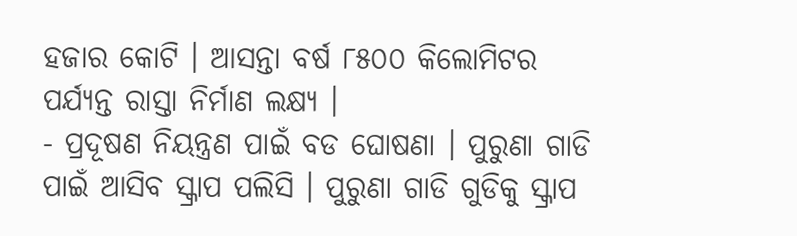ହଜାର କୋଟି । ଆସନ୍ତା ବର୍ଷ ୮୫୦୦ କିଲୋମିଟର ପର୍ଯ୍ୟନ୍ତ ରାସ୍ତା ନିର୍ମାଣ ଲକ୍ଷ୍ୟ ।
- ପ୍ରଦୂଷଣ ନିୟନ୍ତ୍ରଣ ପାଇଁ ବଡ ଘୋଷଣା । ପୁରୁଣା ଗାଡି ପାଇଁ ଆସିବ ସ୍କ୍ରାପ ପଲିସି । ପୁରୁଣା ଗାଡି ଗୁଡିକୁ ସ୍କ୍ରାପ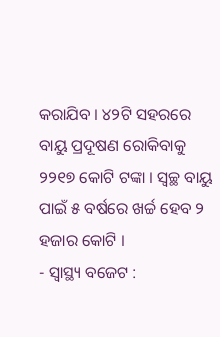କରାଯିବ । ୪୨ଟି ସହରରେ ବାୟୁ ପ୍ରଦୂଷଣ ରୋକିବାକୁ ୨୨୧୭ କୋଟି ଟଙ୍କା । ସ୍ୱଚ୍ଛ ବାୟୁ ପାଇଁ ୫ ବର୍ଷରେ ଖର୍ଚ୍ଚ ହେବ ୨ ହଜାର କୋଟି ।
- ସ୍ୱାସ୍ଥ୍ୟ ବଜେଟ :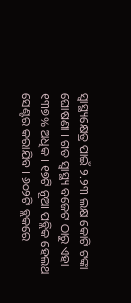ସ୍ୱାସ୍ଥ୍ୟକ୍ଷେତ୍ର ପାଇଁ ୨.୨୩ ଲକ୍ଷ କୋଟି ଟଙ୍କା ଘୋଷଣା । ଗତ ସ୍ୱାସ୍ଥ୍ୟ ବଜେଟ ଠାରୁ ଏହା ୧୩୭% ଅଧିକ । ୧୭ଟି ନୂଆ ପବ୍ଲିକ ହେଲଥ ସେଣ୍ଟର କରାଯିବ । ୬୦୨ଟି ବ୍ଲକରେ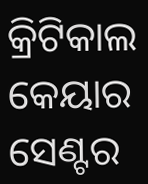କ୍ରିଟିକାଲ କେୟାର ସେଣ୍ଟର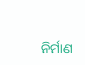ନିର୍ମାଣ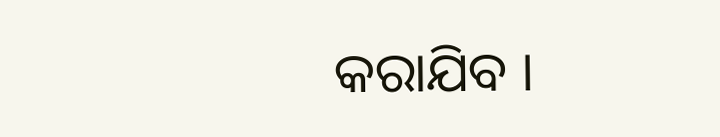କରାଯିବ ।